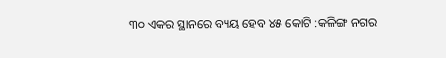୩୦ ଏକର ସ୍ଥାନରେ ବ୍ୟୟ ହେବ ୪୫ କୋଟି :କଳିଙ୍ଗ ନଗର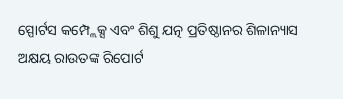ସ୍ପୋର୍ଟସ କମ୍ପ୍ଲେକ୍ସ ଏବଂ ଶିଶୁ ଯତ୍ନ ପ୍ରତିଷ୍ଠାନର ଶିଳାନ୍ୟାସ
ଅକ୍ଷୟ ରାଉତଙ୍କ ରିପୋର୍ଟ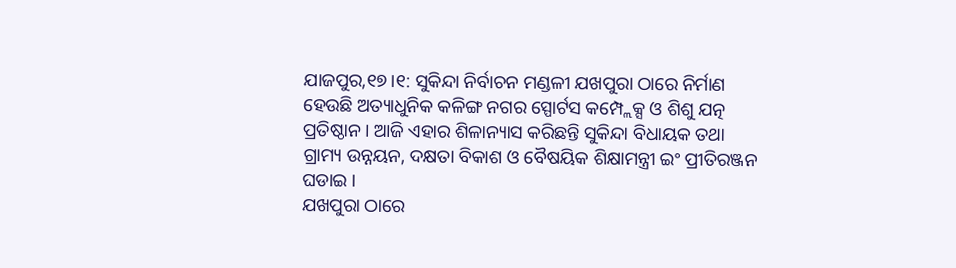ଯାଜପୁର,୧୭।୧: ସୁକିନ୍ଦା ନିର୍ବାଚନ ମଣ୍ଡଳୀ ଯଖପୁରା ଠାରେ ନିର୍ମାଣ ହେଉଛି ଅତ୍ୟାଧୁନିକ କଳିଙ୍ଗ ନଗର ସ୍ପୋର୍ଟସ କମ୍ପ୍ଲେକ୍ସ ଓ ଶିଶୁ ଯତ୍ନ ପ୍ରତିଷ୍ଠାନ । ଆଜି ଏହାର ଶିଳାନ୍ୟାସ କରିଛନ୍ତି ସୁକିନ୍ଦା ବିଧାୟକ ତଥା ଗ୍ରାମ୍ୟ ଉନ୍ନୟନ, ଦକ୍ଷତା ବିକାଶ ଓ ବୈଷୟିକ ଶିକ୍ଷାମନ୍ତ୍ରୀ ଇଂ ପ୍ରୀତିରଞ୍ଜନ ଘଡାଇ ।
ଯଖପୁରା ଠାରେ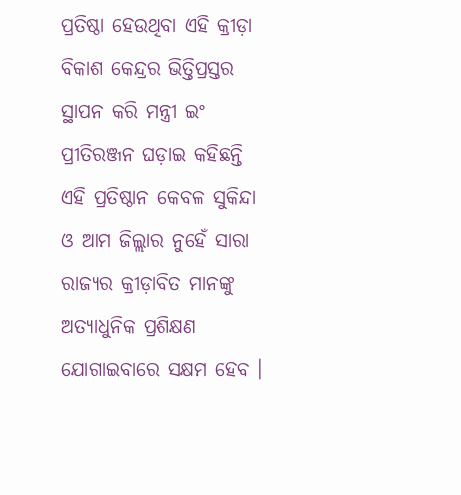ପ୍ରତିଷ୍ଠା ହେଉଥିବା ଏହି କ୍ରୀଡ଼ା ବିକାଶ କେନ୍ଦ୍ରର ଭିତ୍ତିପ୍ରସ୍ତର ସ୍ଥାପନ କରି ମନ୍ତ୍ରୀ ଇଂ ପ୍ରୀତିରଞ୍ଜନ ଘଡ଼ାଇ କହିଛନ୍ତି ଏହି ପ୍ରତିଷ୍ଠାନ କେବଳ ସୁକିନ୍ଦା ଓ ଆମ ଜିଲ୍ଲାର ନୁହେଁ ସାରା ରାଜ୍ୟର କ୍ରୀଡ଼ାବିତ ମାନଙ୍କୁ ଅତ୍ୟାଧୁନିକ ପ୍ରଶିକ୍ଷଣ ଯୋଗାଇବାରେ ସକ୍ଷମ ହେବ ।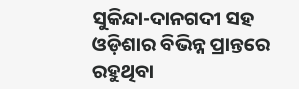ସୁକିନ୍ଦା-ଦାନଗଦୀ ସହ ଓଡ଼ିଶାର ବିଭିନ୍ନ ପ୍ରାନ୍ତରେ ରହୁଥିବା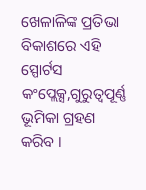ଖେଳାଳିଙ୍କ ପ୍ରତିଭା ବିକାଶରେ ଏହି ସ୍ପୋର୍ଟସ କଂପ୍ଲେକ୍ସ,ଗୁରୁତ୍ୱପୂର୍ଣ୍ଣ ଭୂମିକା ଗ୍ରହଣ କରିବ ।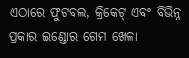ଏଠାରେ ଫୁଟବଲ, କ୍ରିକେଟ୍ ଏବଂ ବିଭିନ୍ନ ପ୍ରକାର ଇଣ୍ଡୋର ଗେମ ଖେଳା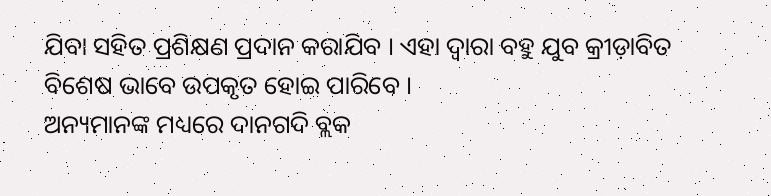ଯିବା ସହିତ ପ୍ରଶିକ୍ଷଣ ପ୍ରଦାନ କରାଯିବ । ଏହା ଦ୍ୱାରା ବହୁ ଯୁବ କ୍ରୀଡ଼ାବିତ ବିଶେଷ ଭାବେ ଉପକୃତ ହୋଇ ପାରିବେ ।
ଅନ୍ୟମାନଙ୍କ ମଧ୍ୟରେ ଦାନଗଦି ବ୍ଲକ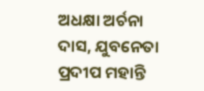ଅଧକ୍ଷା ଅର୍ଚନା ଦାସ, ଯୁବନେତା ପ୍ରଦୀପ ମହାନ୍ତି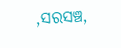,ସରସଞ୍ଚ,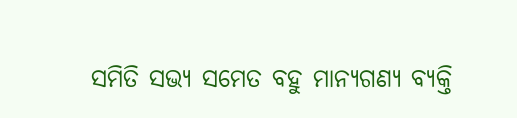ସମିତି ସଭ୍ୟ ସମେତ ବହୁ ମାନ୍ୟଗଣ୍ୟ ବ୍ୟକ୍ତି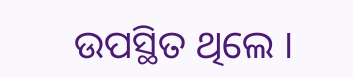ଉପସ୍ଥିତ ଥିଲେ ।